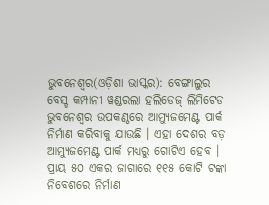ଭୁବନେଶ୍ୱର(ଓଡ଼ିଶା ଭାସ୍କର): ବେଙ୍ଗାଲୁର ବେସ୍ଡ କମ୍ପାନୀ ୱଣ୍ଡରଲା ହଲିଡେଜ୍ ଲିମିଟେଡ ଭୁବନେଶ୍ୱର ଉପକଣ୍ଠରେ ଆମ୍ୟୁଜମେଣ୍ଟ ପାର୍କ ନିର୍ମାଣ କରିବାକୁ ଯାଉଛି । ଏହା ଦେଶର ବଡ଼ ଆମ୍ୟୁଜମେଣ୍ଟ ପାର୍କ ମଧ୍ୟରୁ ଗୋଟିଏ ହେବ । ପ୍ରାୟ ୫୦ ଏକର ଜାଗାରେ ୧୧୫ କୋଟି ଟଙ୍କା ନିବେଶରେ ନିର୍ମାଣ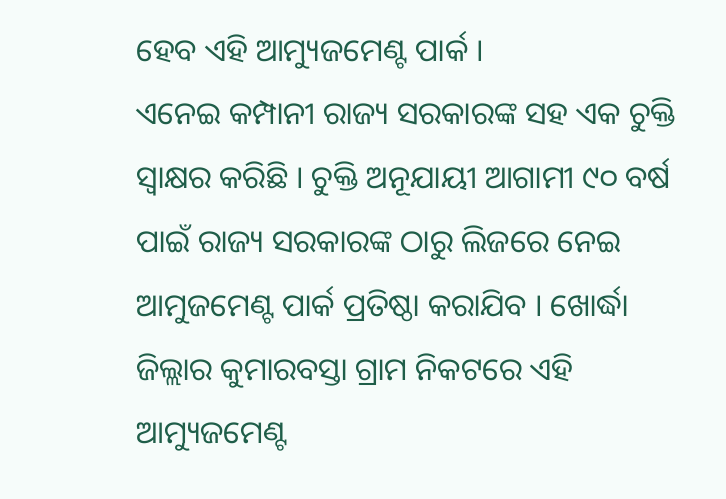ହେବ ଏହି ଆମ୍ୟୁଜମେଣ୍ଟ ପାର୍କ ।
ଏନେଇ କମ୍ପାନୀ ରାଜ୍ୟ ସରକାରଙ୍କ ସହ ଏକ ଚୁକ୍ତି ସ୍ୱାକ୍ଷର କରିଛି । ଚୁକ୍ତି ଅନୂଯାୟୀ ଆଗାମୀ ୯୦ ବର୍ଷ ପାଇଁ ରାଜ୍ୟ ସରକାରଙ୍କ ଠାରୁ ଲିଜରେ ନେଇ ଆମୁଜମେଣ୍ଟ ପାର୍କ ପ୍ରତିଷ୍ଠା କରାଯିବ । ଖୋର୍ଦ୍ଧା ଜିଲ୍ଲାର କୁମାରବସ୍ତା ଗ୍ରାମ ନିକଟରେ ଏହି ଆମ୍ୟୁଜମେଣ୍ଟ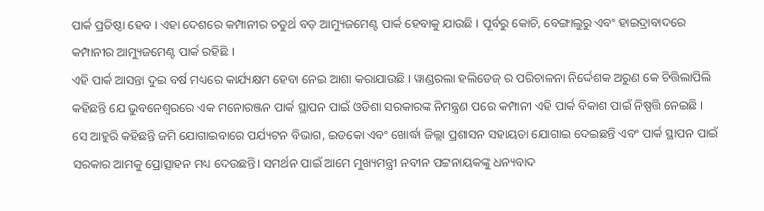ପାର୍କ ପ୍ରତିଷ୍ଠା ହେବ । ଏହା ଦେଶରେ କମ୍ପାନୀର ଚତୁର୍ଥ ବଡ଼ ଆମ୍ୟୁଜମେଣ୍ଟ ପାର୍କ ହେବାକୁ ଯାଉଛି । ପୂର୍ବରୁ କୋଚି, ବେଙ୍ଗାଲୁରୁ ଏବଂ ହାଇଦ୍ରାବାଦରେ କମ୍ପାନୀର ଆମ୍ୟୁଜମେଣ୍ଟ ପାର୍କ ରହିଛି ।
ଏହି ପାର୍କ ଆସନ୍ତା ଦୁଇ ବର୍ଷ ମଧ୍ୟରେ କାର୍ଯ୍ୟକ୍ଷମ ହେବା ନେଇ ଆଶା କରାଯାଉଛି । ୱାଣ୍ଡରଲା ହଲିଡେଜ୍ ର ପରିଚାଳନା ନିର୍ଦ୍ଦେଶକ ଅରୁଣ କେ ଚିତ୍ତିଲାପିଲି କହିଛନ୍ତି ଯେ ଭୁବନେଶ୍ୱରରେ ଏକ ମନୋରଞ୍ଜନ ପାର୍କ ସ୍ଥାପନ ପାଇଁ ଓଡିଶା ସରକାରଙ୍କ ନିମନ୍ତ୍ରଣ ପରେ କମ୍ପାନୀ ଏହି ପାର୍କ ବିକାଶ ପାଇଁ ନିଷ୍ପତ୍ତି ନେଇଛି ।
ସେ ଆହୁରି କହିଛନ୍ତି ଜମି ଯୋଗାଇବାରେ ପର୍ଯ୍ୟଟନ ବିଭାଗ, ଇଡକୋ ଏବଂ ଖୋର୍ଦ୍ଧା ଜିଲ୍ଲା ପ୍ରଶାସନ ସହାୟତା ଯୋଗାଇ ଦେଇଛନ୍ତି ଏବଂ ପାର୍କ ସ୍ଥାପନ ପାଇଁ ସରକାର ଆମକୁ ପ୍ରୋତ୍ସାହନ ମଧ୍ୟ ଦେଉଛନ୍ତି। ସମର୍ଥନ ପାଇଁ ଆମେ ମୁଖ୍ୟମନ୍ତ୍ରୀ ନବୀନ ପଟ୍ଟନାୟକଙ୍କୁ ଧନ୍ୟବାଦ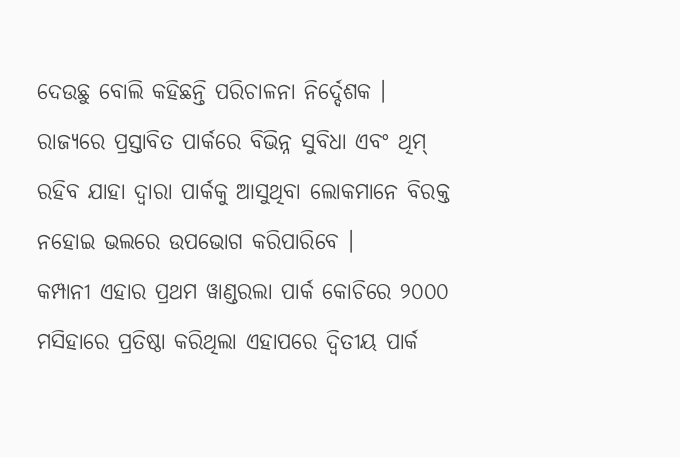ଦେଉଛୁ ବୋଲି କହିଛନ୍ତି ପରିଚାଳନା ନିର୍ଦ୍ଦେଶକ । ରାଜ୍ୟରେ ପ୍ରସ୍ତାବିତ ପାର୍କରେ ବିଭିନ୍ନ ସୁବିଧା ଏବଂ ଥିମ୍ ରହିବ ଯାହା ଦ୍ୱାରା ପାର୍କକୁ ଆସୁଥିବା ଲୋକମାନେ ବିରକ୍ତ ନହୋଇ ଭଲରେ ଉପଭୋଗ କରିପାରିବେ ।
କମ୍ପାନୀ ଏହାର ପ୍ରଥମ ୱାଣ୍ଡରଲା ପାର୍କ କୋଚିରେ ୨୦୦୦ ମସିହାରେ ପ୍ରତିଷ୍ଠା କରିଥିଲା ଏହାପରେ ଦ୍ୱିତୀୟ ପାର୍କ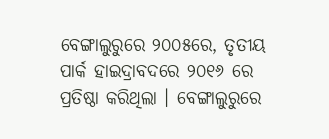ବେଙ୍ଗାଲୁରୁରେ ୨୦୦୫ରେ, ତୃତୀୟ ପାର୍କ ହାଇଦ୍ରାବଦରେ ୨୦୧୬ ରେ ପ୍ରତିଷ୍ଠା କରିଥିଲା । ବେଙ୍ଗାଲୁରୁରେ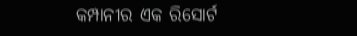କମ୍ପାନୀର ଏକ ରିସୋର୍ଟ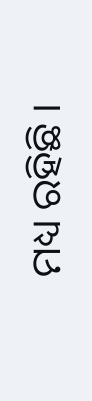ମଧ୍ୟ ରହିଛି ।